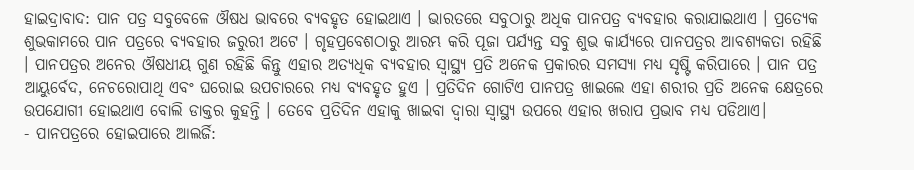ହାଇଦ୍ରାବାଦ: ପାନ ପତ୍ର ସବୁବେଳେ ଔଷଧ ଭାବରେ ବ୍ୟବହୃତ ହୋଇଥାଏ । ଭାରତରେ ସବୁଠାରୁ ଅଧିକ ପାନପତ୍ର ବ୍ୟବହାର କରାଯାଇଥାଏ । ପ୍ରତ୍ୟେକ ଶୁଭକାମରେ ପାନ ପତ୍ରରେ ବ୍ୟବହାର ଜରୁରୀ ଅଟେ । ଗୃହପ୍ରବେଶଠାରୁ ଆରମ୍ଭ କରି ପୂଜା ପର୍ଯ୍ୟନ୍ତ ସବୁ ଶୁଭ କାର୍ଯ୍ୟରେ ପାନପତ୍ରର ଆବଶ୍ୟକତା ରହିଛି । ପାନପତ୍ରର ଅନେର ଔଷଧୀୟ ଗୁଣ ରହିଛି କିନ୍ତୁ ଏହାର ଅତ୍ୟଧିକ ବ୍ୟବହାର ସ୍ୱାସ୍ଥ୍ୟ ପ୍ରତି ଅନେକ ପ୍ରକାରର ସମସ୍ୟା ମଧ୍ୟ ସୃଷ୍ଟି କରିପାରେ । ପାନ ପତ୍ର ଆୟୁର୍ବେଦ, ନେଚରୋପାଥି ଏବଂ ଘରୋଇ ଉପଚାରରେ ମଧ୍ୟ ବ୍ୟବହୃତ ହୁଏ । ପ୍ରତିଦିନ ଗୋଟିଏ ପାନପତ୍ର ଖାଇଲେ ଏହା ଶରୀର ପ୍ରତି ଅନେକ କ୍ଷେତ୍ରରେ ଉପଯୋଗୀ ହୋଇଥାଏ ବୋଲି ଡାକ୍ତର କୁହନ୍ତି । ତେବେ ପ୍ରତିଦିନ ଏହାକୁ ଖାଇବା ଦ୍ବାରା ସ୍ବାସ୍ଥ୍ୟ ଉପରେ ଏହାର ଖରାପ ପ୍ରଭାବ ମଧ୍ୟ ପଡିଥାଏ।
- ପାନପତ୍ରରେ ହୋଇପାରେ ଆଲର୍ଜି: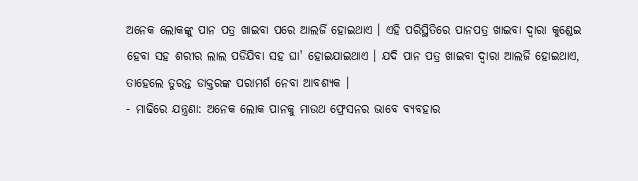ଅନେକ ଲୋକଙ୍କୁ ପାନ ପତ୍ର ଖାଇବା ପରେ ଆଲର୍ଜି ହୋଇଥାଏ । ଏହି ପରିସ୍ଥିତିରେ ପାନପତ୍ର ଖାଇବା ଦ୍ବାରା କୁଣ୍ଡେଇ ହେବା ସହ ଶରୀର ଲାଲ ପଡିଯିବା ସହ ଘା' ହୋଇଯାଇଥାଏ । ଯଦି ପାନ ପତ୍ର ଖାଇବା ଦ୍ବାରା ଆଲର୍ଜି ହୋଇଥାଏ, ତାହେଲେ ତୁରନ୍ତ ଡାକ୍ତରଙ୍କ ପରାମର୍ଶ ନେବା ଆବଶ୍ୟକ ।
- ମାଢିରେ ଯନ୍ତ୍ରଣା: ଅନେକ ଲୋକ ପାନକୁ ମାଉଥ ଫ୍ରେସନର ଭାବେ ବ୍ୟବହାର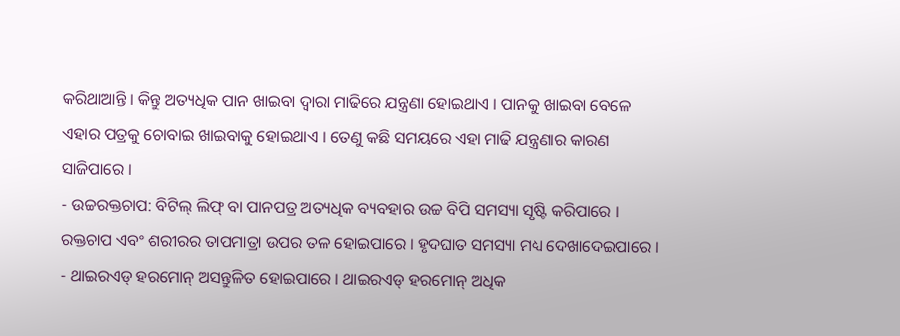କରିଥାଆନ୍ତି । କିନ୍ତୁ ଅତ୍ୟଧିକ ପାନ ଖାଇବା ଦ୍ବାରା ମାଢିରେ ଯନ୍ତ୍ରଣା ହୋଇଥାଏ । ପାନକୁ ଖାଇବା ବେଳେ ଏହାର ପତ୍ରକୁ ଚୋବାଇ ଖାଇବାକୁ ହୋଇଥାଏ । ତେଣୁ କଛି ସମୟରେ ଏହା ମାଢି ଯନ୍ତ୍ରଣାର କାରଣ ସାଜିପାରେ ।
- ଉଚ୍ଚରକ୍ତଚାପ: ବିଟିଲ୍ ଲିଫ୍ ବା ପାନପତ୍ର ଅତ୍ୟଧିକ ବ୍ୟବହାର ଉଚ୍ଚ ବିପି ସମସ୍ୟା ସୃଷ୍ଟି କରିପାରେ । ରକ୍ତଚାପ ଏବଂ ଶରୀରର ତାପମାତ୍ରା ଉପର ତଳ ହୋଇପାରେ । ହୃଦଘାତ ସମସ୍ୟା ମଧ୍ୟ ଦେଖାଦେଇପାରେ ।
- ଥାଇରଏଡ୍ ହରମୋନ୍ ଅସନ୍ତୁଳିତ ହୋଇପାରେ । ଥାଇରଏଡ୍ ହରମୋନ୍ ଅଧିକ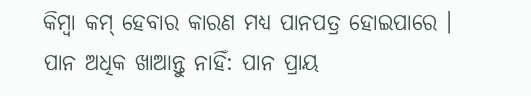କିମ୍ବା କମ୍ ହେବାର କାରଣ ମଧ୍ୟ ପାନପତ୍ର ହୋଇପାରେ ।
ପାନ ଅଧିକ ଖାଆନ୍ତୁ ନାହିଁ: ପାନ ପ୍ରାୟ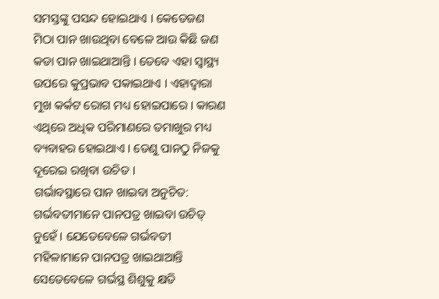ସମସ୍ତଙ୍କୁ ପସନ୍ଦ ହୋଇଥାଏ । କେତେଜଣ ମିଠା ପାନ ଖାଉଥିବା ବେଳେ ଆଉ କିଛି ଜଣ କଡା ପାନ ଖାଇଥାଆନ୍ତି । ତେବେ ଏହା ସ୍ବାସ୍ଥ୍ୟ ଉପରେ କୁପ୍ରଭାବ ପକାଇଥାଏ । ଏହାଦ୍ବାରା ମୁଖ କର୍କଟ ରୋଗ ମଧ୍ୟ ହୋଇପାରେ । କାରଣ ଏଥିରେ ଅଧିକ ପରିମାଣରେ ତମାଖୁର ମଧ୍ୟ ବ୍ୟବାହର ହୋଇଥାଏ । ତେଣୁ ପାନଠୁ ନିଜକୁ ଦୂରେଇ ରଖିବା ଉଚିତ ।
ଗର୍ଭାବସ୍ଥାରେ ପାନ ଖାଇବା ଅନୁଚିତ: ଗର୍ଭବତୀମାନେ ପାନପତ୍ର ଖାଇବା ଉଚିତ୍ ନୁହେଁ । ଯେତେବେଳେ ଗର୍ଭବତୀ ମହିଳାମାନେ ପାନପତ୍ର ଖାଇଥାଆନ୍ତି ସେତେବେଳେ ଗର୍ଭସ୍ଥ ଶିଶୁକୁ କ୍ଷତି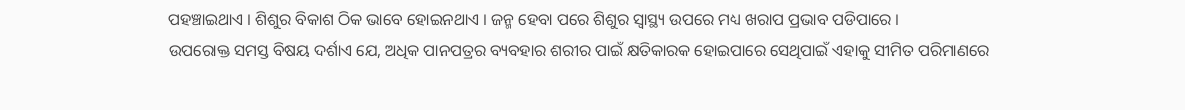ପହଞ୍ଚାଇଥାଏ । ଶିଶୁର ବିକାଶ ଠିକ ଭାବେ ହୋଇନଥାଏ । ଜନ୍ମ ହେବା ପରେ ଶିଶୁର ସ୍ବାସ୍ଥ୍ୟ ଉପରେ ମଧ୍ୟ ଖରାପ ପ୍ରଭାବ ପଡିପାରେ ।
ଉପରୋକ୍ତ ସମସ୍ତ ବିଷୟ ଦର୍ଶାଏ ଯେ, ଅଧିକ ପାନପତ୍ରର ବ୍ୟବହାର ଶରୀର ପାଇଁ କ୍ଷତିକାରକ ହୋଇପାରେ ସେଥିପାଇଁ ଏହାକୁ ସୀମିତ ପରିମାଣରେ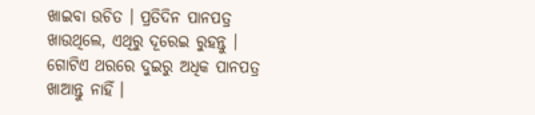ଖାଇବା ଉଚିତ । ପ୍ରତିଦିନ ପାନପତ୍ର ଖାଉଥିଲେ, ଏଥିରୁ ଦୂରେଇ ରୁହନ୍ତୁ । ଗୋଟିଏ ଥରରେ ଦୁଇରୁ ଅଧିକ ପାନପତ୍ର ଖାଆନ୍ତୁ ନାହିଁ ।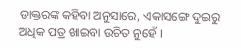ଡାକ୍ତରଙ୍କ କହିବା ଅନୁସାରେ, ଏକାସଙ୍ଗେ ଦୁଇରୁ ଅଧିକ ପତ୍ର ଖାଇବା ଉଚିତ ନୁହେଁ ।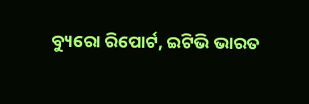ବ୍ୟୁରୋ ରିପୋର୍ଟ, ଇଟିଭି ଭାରତ